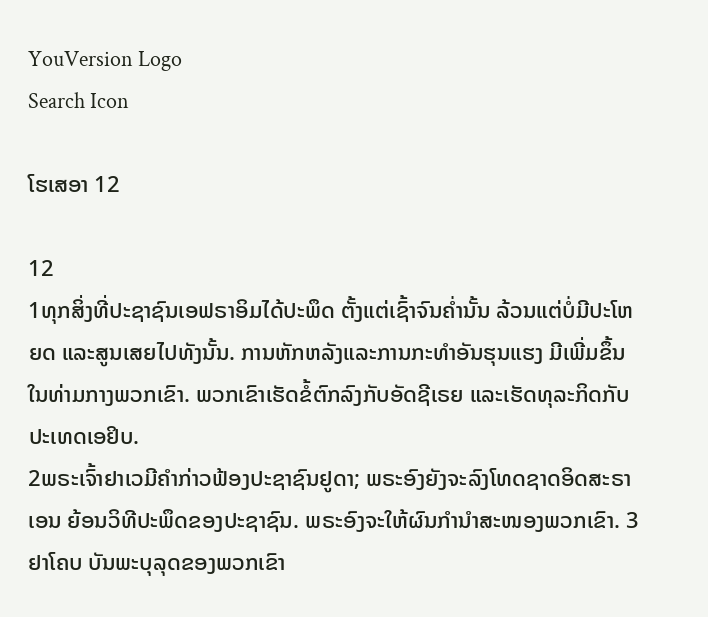YouVersion Logo
Search Icon

ໂຮເສອາ 12

12
1ທຸກສິ່ງທີ່ປະຊາຊົນເອຟຣາອິມໄດ້ປະພຶດ ຕັ້ງແຕ່ເຊົ້າຈົນຄໍ່ານັ້ນ ລ້ວນແຕ່ບໍ່ມີປະໂຫຍດ ແລະສູນເສຍໄປທັງນັ້ນ. ການຫັກຫລັງແລະການກະທຳອັນຮຸນແຮງ ມີເພີ່ມຂຶ້ນໃນທ່າມກາງພວກເຂົາ. ພວກເຂົາເຮັດຂໍ້ຕົກລົງກັບອັດຊີເຣຍ ແລະເຮັດທຸລະກິດກັບປະເທດເອຢິບ.
2ພຣະເຈົ້າຢາເວມີຄຳກ່າວຟ້ອງປະຊາຊົນຢູດາ; ພຣະອົງຍັງຈະລົງໂທດຊາດອິດສະຣາເອນ ຍ້ອນວິທີປະພຶດຂອງປະຊາຊົນ. ພຣະອົງຈະໃຫ້ຜົນກຳນຳສະໜອງພວກເຂົາ. 3ຢາໂຄບ ບັນພະບຸລຸດຂອງພວກເຂົາ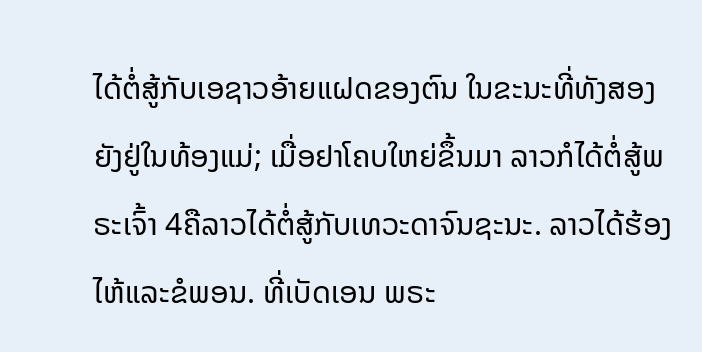ໄດ້ຕໍ່ສູ້ກັບເອຊາວອ້າຍແຝດຂອງຕົນ ໃນຂະນະທີ່ທັງສອງຍັງຢູ່ໃນທ້ອງແມ່; ເມື່ອຢາໂຄບໃຫຍ່ຂຶ້ນມາ ລາວກໍໄດ້ຕໍ່ສູ້ພຣະເຈົ້າ 4ຄືລາວໄດ້ຕໍ່ສູ້ກັບເທວະດາຈົນຊະນະ. ລາວໄດ້ຮ້ອງໄຫ້ແລະຂໍພອນ. ທີ່ເບັດເອນ ພຣະ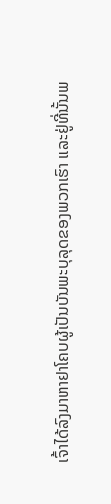ເຈົ້າໄດ້ລົງມາຫາຢາໂຄບຜູ້ເປັນບັນພະບຸລຸດຂອງພວກເຮົາ ແລະຢູ່ທີ່ນັ້ນພ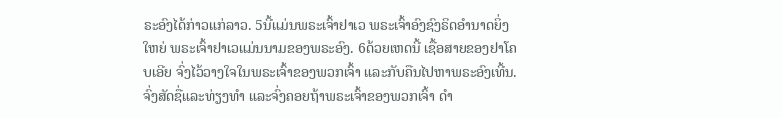ຣະອົງໄດ້ກ່າວແກ່ລາວ. 5ນີ້ແມ່ນພຣະເຈົ້າຢາເວ ພຣະເຈົ້າອົງຊົງຣິດອຳນາດຍິ່ງໃຫຍ່ ພຣະເຈົ້າຢາເວແມ່ນນາມຂອງພຣະອົງ. 6ດ້ວຍເຫດນີ້ ເຊື້ອສາຍຂອງຢາໂຄບເອີຍ ຈົ່ງໄວ້ວາງໃຈໃນພຣະເຈົ້າຂອງພວກເຈົ້າ ແລະກັບຄືນໄປຫາພຣະອົງເທີ້ນ. ຈົ່ງສັດຊື່ແລະທ່ຽງທຳ ແລະຈົ່ງຄອຍຖ້າພຣະເຈົ້າຂອງພວກເຈົ້າ ດຳ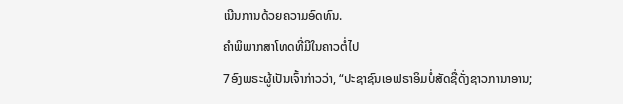ເນີນການດ້ວຍຄວາມອົດທົນ.
ຄຳພິພາກສາໂທດທີ່ມີໃນຄາວຕໍ່ໄປ
7ອົງພຣະຜູ້ເປັນເຈົ້າກ່າວວ່າ, “ປະຊາຊົນເອຟຣາອິມບໍ່ສັດຊື່ດັ່ງຊາວການາອານ;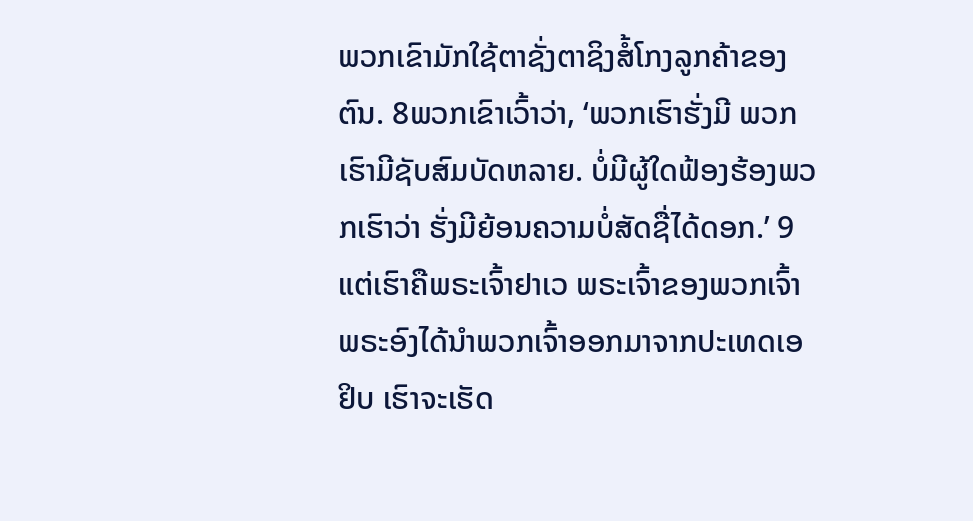ພວກເຂົາມັກໃຊ້ຕາຊັ່ງຕາຊິງສໍ້ໂກງລູກຄ້າຂອງຕົນ. 8ພວກເຂົາເວົ້າວ່າ, ‘ພວກເຮົາຮັ່ງມີ ພວກເຮົາມີຊັບສົມບັດຫລາຍ. ບໍ່ມີຜູ້ໃດຟ້ອງຮ້ອງພວກເຮົາວ່າ ຮັ່ງມີຍ້ອນຄວາມບໍ່ສັດຊື່ໄດ້ດອກ.’ 9ແຕ່ເຮົາຄືພຣະເຈົ້າຢາເວ ພຣະເຈົ້າຂອງພວກເຈົ້າ ພຣະອົງໄດ້ນຳພວກເຈົ້າອອກມາຈາກປະເທດເອຢິບ ເຮົາຈະເຮັດ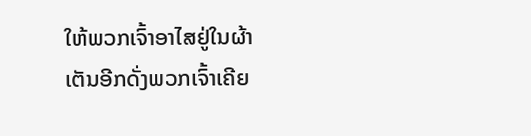ໃຫ້ພວກເຈົ້າອາໄສຢູ່ໃນຜ້າເຕັນອີກດັ່ງພວກເຈົ້າເຄີຍ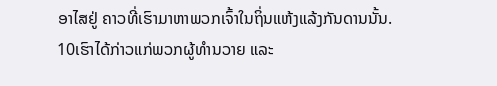ອາໄສຢູ່ ຄາວທີ່ເຮົາມາຫາພວກເຈົ້າໃນຖິ່ນແຫ້ງແລ້ງກັນດານນັ້ນ.
10ເຮົາໄດ້ກ່າວແກ່ພວກຜູ້ທຳນວາຍ ແລະ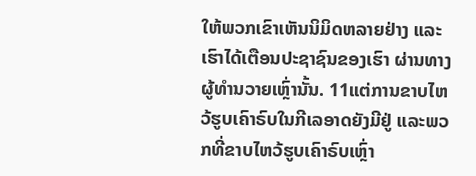ໃຫ້ພວກເຂົາເຫັນນິມິດຫລາຍຢ່າງ ແລະເຮົາໄດ້ເຕືອນປະຊາຊົນຂອງເຮົາ ຜ່ານທາງຜູ້ທຳນວາຍເຫຼົ່ານັ້ນ. 11ແຕ່ການຂາບໄຫວ້ຮູບເຄົາຣົບໃນກີເລອາດຍັງມີຢູ່ ແລະພວກທີ່ຂາບໄຫວ້ຮູບເຄົາຣົບເຫຼົ່າ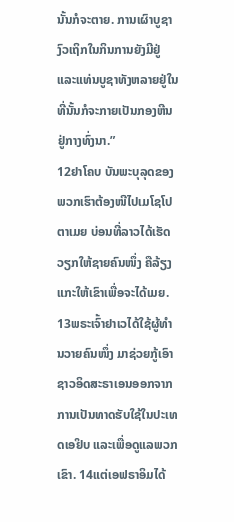ນັ້ນກໍຈະຕາຍ. ການເຜົາບູຊາງົວເຖິກໃນກິນການຍັງມີຢູ່ ແລະແທ່ນບູຊາທັງຫລາຍຢູ່ໃນທີ່ນັ້ນກໍຈະກາຍເປັນກອງຫີນຢູ່ກາງທົ່ງນາ.”
12ຢາໂຄບ ບັນພະບຸລຸດຂອງພວກເຮົາຕ້ອງໜີໄປເມໂຊໂປຕາເມຍ ບ່ອນທີ່ລາວໄດ້ເຮັດວຽກໃຫ້ຊາຍຄົນໜຶ່ງ ຄືລ້ຽງແກະໃຫ້ເຂົາເພື່ອຈະໄດ້ເມຍ. 13ພຣະເຈົ້າຢາເວໄດ້ໃຊ້ຜູ້ທຳນວາຍຄົນໜຶ່ງ ມາຊ່ວຍກູ້ເອົາຊາວອິດສະຣາເອນອອກຈາກການເປັນທາດຮັບໃຊ້ໃນປະເທດເອຢິບ ແລະເພື່ອດູແລພວກເຂົາ. 14ແຕ່ເອຟຣາອິມໄດ້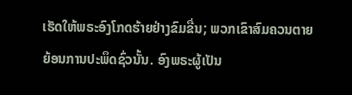ເຮັດໃຫ້ພຣະອົງໂກດຮ້າຍຢ່າງຂົມຂື່ນ; ພວກເຂົາສົມຄວນຕາຍ ຍ້ອນການປະພຶດຊົ່ວນັ້ນ. ອົງພຣະຜູ້ເປັນ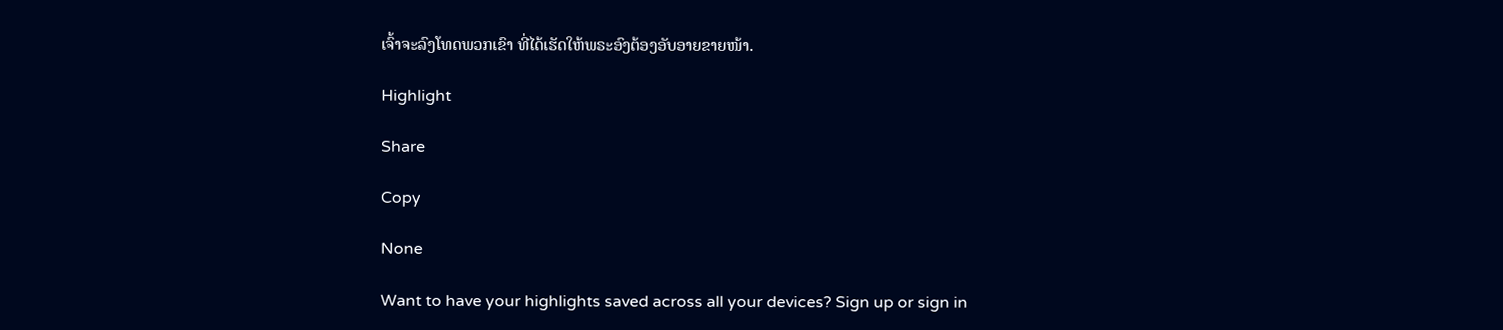ເຈົ້າຈະລົງໂທດພວກເຂົາ ທີ່ໄດ້ເຮັດໃຫ້ພຣະອົງຕ້ອງອັບອາຍຂາຍໜ້າ.

Highlight

Share

Copy

None

Want to have your highlights saved across all your devices? Sign up or sign in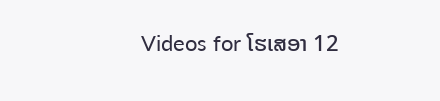Videos for ໂຮເສອາ 12